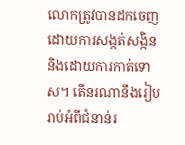លោកត្រូវបានដកចេញដោយការសង្កត់សង្កិន និងដោយការកាត់ទោស។ តើនរណានឹងរៀបរាប់អំពីជំនាន់រ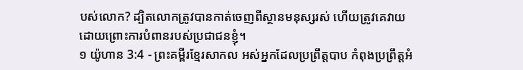បស់លោក? ដ្បិតលោកត្រូវបានកាត់ចេញពីស្ថានមនុស្សរស់ ហើយត្រូវគេវាយ ដោយព្រោះការបំពានរបស់ប្រជាជនខ្ញុំ។
១ យ៉ូហាន 3:4 - ព្រះគម្ពីរខ្មែរសាកល អស់អ្នកដែលប្រព្រឹត្តបាប កំពុងប្រព្រឹត្តអំ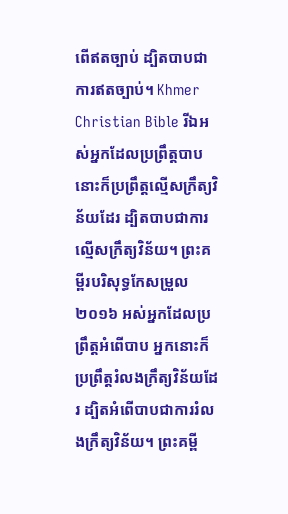ពើឥតច្បាប់ ដ្បិតបាបជាការឥតច្បាប់។ Khmer Christian Bible រីឯអស់អ្នកដែលប្រព្រឹត្ដបាប នោះក៏ប្រព្រឹត្ដល្មើសក្រឹត្យវិន័យដែរ ដ្បិតបាបជាការល្មើសក្រឹត្យវិន័យ។ ព្រះគម្ពីរបរិសុទ្ធកែសម្រួល ២០១៦ អស់អ្នកដែលប្រព្រឹត្តអំពើបាប អ្នកនោះក៏ប្រព្រឹត្តរំលងក្រឹត្យវិន័យដែរ ដ្បិតអំពើបាបជាការរំលងក្រឹត្យវិន័យ។ ព្រះគម្ពី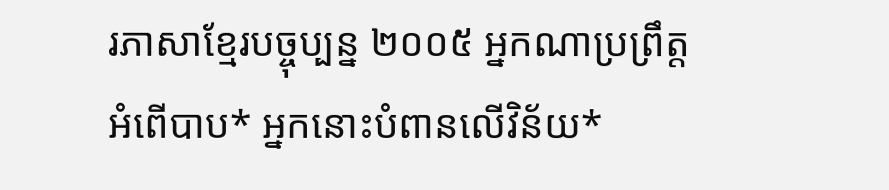រភាសាខ្មែរបច្ចុប្បន្ន ២០០៥ អ្នកណាប្រព្រឹត្តអំពើបាប* អ្នកនោះបំពានលើវិន័យ*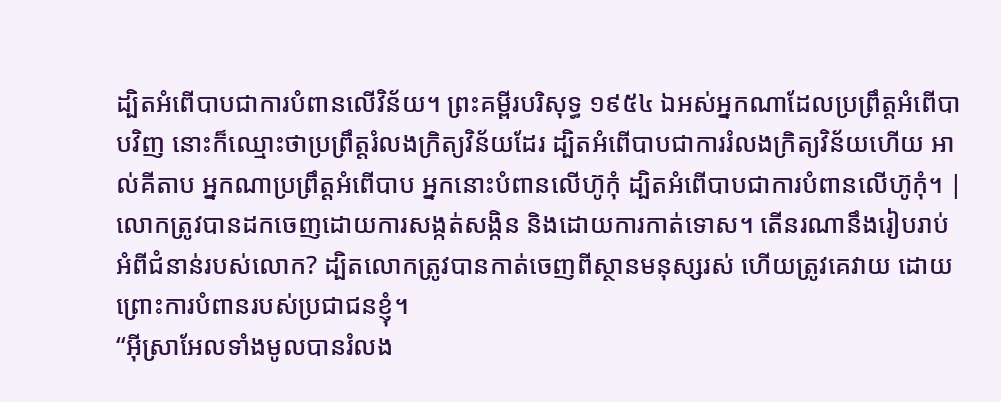ដ្បិតអំពើបាបជាការបំពានលើវិន័យ។ ព្រះគម្ពីរបរិសុទ្ធ ១៩៥៤ ឯអស់អ្នកណាដែលប្រព្រឹត្តអំពើបាបវិញ នោះក៏ឈ្មោះថាប្រព្រឹត្តរំលងក្រិត្យវិន័យដែរ ដ្បិតអំពើបាបជាការរំលងក្រិត្យវិន័យហើយ អាល់គីតាប អ្នកណាប្រព្រឹត្ដអំពើបាប អ្នកនោះបំពានលើហ៊ូកុំ ដ្បិតអំពើបាបជាការបំពានលើហ៊ូកុំ។ |
លោកត្រូវបានដកចេញដោយការសង្កត់សង្កិន និងដោយការកាត់ទោស។ តើនរណានឹងរៀបរាប់អំពីជំនាន់របស់លោក? ដ្បិតលោកត្រូវបានកាត់ចេញពីស្ថានមនុស្សរស់ ហើយត្រូវគេវាយ ដោយព្រោះការបំពានរបស់ប្រជាជនខ្ញុំ។
“អ៊ីស្រាអែលទាំងមូលបានរំលង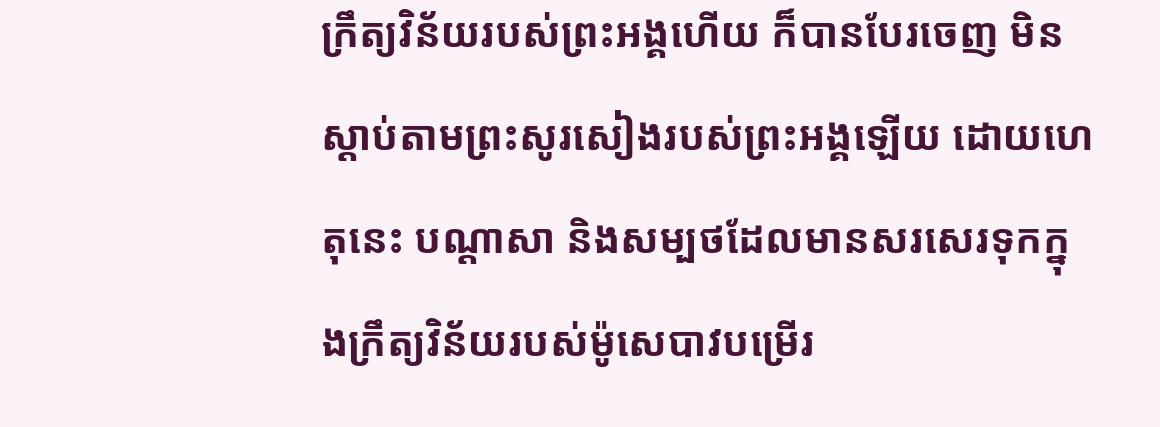ក្រឹត្យវិន័យរបស់ព្រះអង្គហើយ ក៏បានបែរចេញ មិនស្ដាប់តាមព្រះសូរសៀងរបស់ព្រះអង្គឡើយ ដោយហេតុនេះ បណ្ដាសា និងសម្បថដែលមានសរសេរទុកក្នុងក្រឹត្យវិន័យរបស់ម៉ូសេបាវបម្រើរ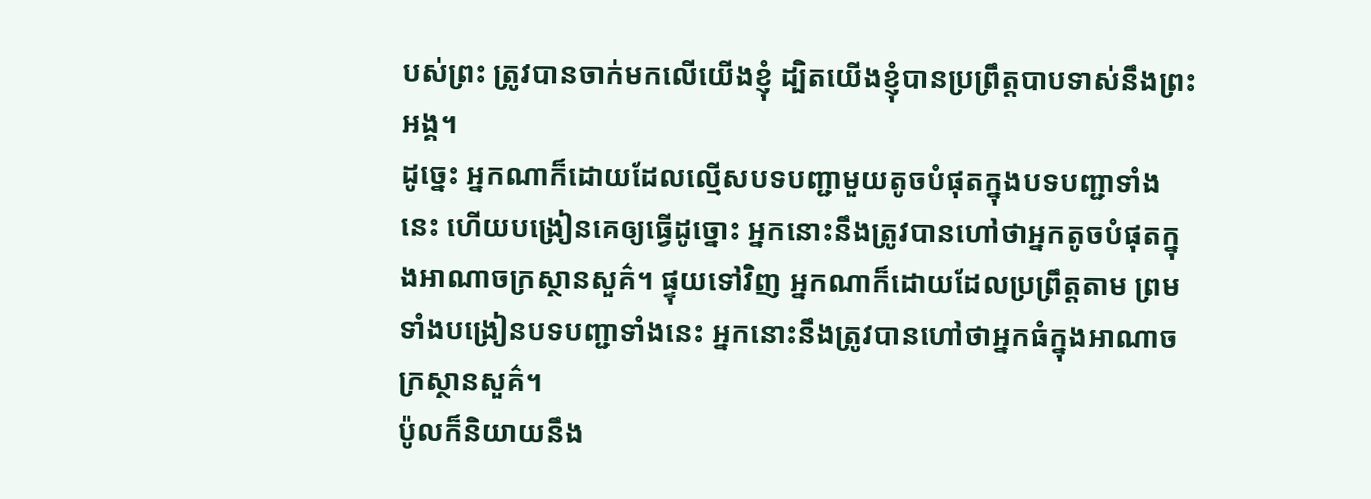បស់ព្រះ ត្រូវបានចាក់មកលើយើងខ្ញុំ ដ្បិតយើងខ្ញុំបានប្រព្រឹត្តបាបទាស់នឹងព្រះអង្គ។
ដូច្នេះ អ្នកណាក៏ដោយដែលល្មើសបទបញ្ជាមួយតូចបំផុតក្នុងបទបញ្ជាទាំងនេះ ហើយបង្រៀនគេឲ្យធ្វើដូច្នោះ អ្នកនោះនឹងត្រូវបានហៅថាអ្នកតូចបំផុតក្នុងអាណាចក្រស្ថានសួគ៌។ ផ្ទុយទៅវិញ អ្នកណាក៏ដោយដែលប្រព្រឹត្តតាម ព្រមទាំងបង្រៀនបទបញ្ជាទាំងនេះ អ្នកនោះនឹងត្រូវបានហៅថាអ្នកធំក្នុងអាណាចក្រស្ថានសួគ៌។
ប៉ូលក៏និយាយនឹង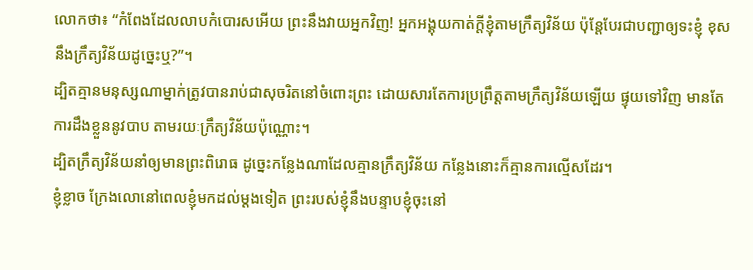លោកថា៖ “កំពែងដែលលាបកំបោរសអើយ ព្រះនឹងវាយអ្នកវិញ! អ្នកអង្គុយកាត់ក្ដីខ្ញុំតាមក្រឹត្យវិន័យ ប៉ុន្តែបែរជាបញ្ជាឲ្យទះខ្ញុំ ខុសនឹងក្រឹត្យវិន័យដូច្នេះឬ?”។
ដ្បិតគ្មានមនុស្សណាម្នាក់ត្រូវបានរាប់ជាសុចរិតនៅចំពោះព្រះ ដោយសារតែការប្រព្រឹត្តតាមក្រឹត្យវិន័យឡើយ ផ្ទុយទៅវិញ មានតែការដឹងខ្លួននូវបាប តាមរយៈក្រឹត្យវិន័យប៉ុណ្ណោះ។
ដ្បិតក្រឹត្យវិន័យនាំឲ្យមានព្រះពិរោធ ដូច្នេះកន្លែងណាដែលគ្មានក្រឹត្យវិន័យ កន្លែងនោះក៏គ្មានការល្មើសដែរ។
ខ្ញុំខ្លាច ក្រែងលោនៅពេលខ្ញុំមកដល់ម្ដងទៀត ព្រះរបស់ខ្ញុំនឹងបន្ទាបខ្ញុំចុះនៅ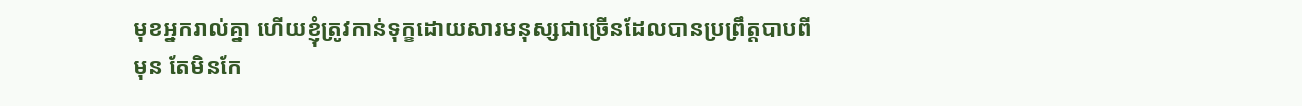មុខអ្នករាល់គ្នា ហើយខ្ញុំត្រូវកាន់ទុក្ខដោយសារមនុស្សជាច្រើនដែលបានប្រព្រឹត្តបាបពីមុន តែមិនកែ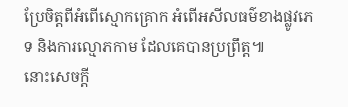ប្រែចិត្តពីអំពើស្មោកគ្រោក អំពើអសីលធម៌ខាងផ្លូវភេទ និងការល្មោភកាម ដែលគេបានប្រព្រឹត្ត៕
នោះសេចក្ដី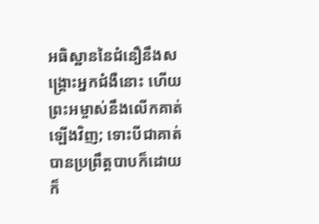អធិស្ឋាននៃជំនឿនឹងសង្គ្រោះអ្នកជំងឺនោះ ហើយព្រះអម្ចាស់នឹងលើកគាត់ឡើងវិញ; ទោះបីជាគាត់បានប្រព្រឹត្តបាបក៏ដោយ ក៏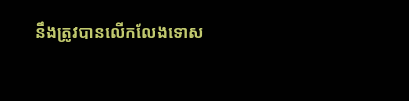នឹងត្រូវបានលើកលែងទោស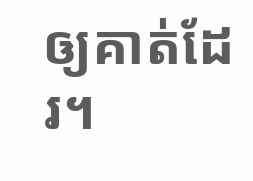ឲ្យគាត់ដែរ។